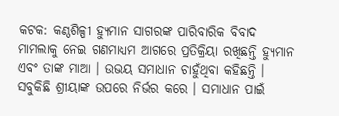କଟକ: କଣ୍ଠଶିଳ୍ପୀ ହ୍ୟୁମାନ ସାଗରଙ୍କ ପାରିବାରିକ ବିବାଦ ମାମଲାକୁ ନେଇ ଗଣମାଧ୍ୟମ ଆଗରେ ପ୍ରତିକ୍ରିୟା ରଖିଛନ୍ତି ହ୍ୟୁମାନ ଏବଂ ତାଙ୍କ ମାଆ । ଉଭୟ ସମାଧାନ ଚାହୁଁଥିବା କହିଛନ୍ତି । ସବୁକିଛି ଶ୍ରୀୟାଙ୍କ ଉପରେ ନିର୍ଭର କରେ । ସମାଧାନ ପାଇଁ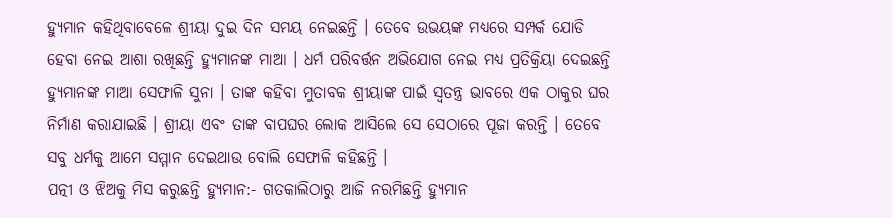ହ୍ୟୁମାନ କହିଥିବାବେଳେ ଶ୍ରୀୟା ଦୁଇ ଦିନ ସମୟ ନେଇଛନ୍ତି । ତେବେ ଉଭୟଙ୍କ ମଧ୍ୟରେ ସମ୍ପର୍କ ଯୋଡି ହେବା ନେଇ ଆଶା ରଖିଛନ୍ତି ହ୍ୟୁମାନଙ୍କ ମାଆ । ଧର୍ମ ପରିବର୍ତ୍ତନ ଅଭିଯୋଗ ନେଇ ମଧ୍ୟ ପ୍ରତିକ୍ରିୟା ଦେଇଛନ୍ତି ହ୍ୟୁମାନଙ୍କ ମାଆ ସେଫାଳି ସୁନା । ତାଙ୍କ କହିବା ମୁତାବକ ଶ୍ରୀୟାଙ୍କ ପାଇଁ ସ୍ବତନ୍ତ୍ର ଭାବରେ ଏକ ଠାକୁର ଘର ନିର୍ମାଣ କରାଯାଇଛି । ଶ୍ରୀୟା ଏବଂ ତାଙ୍କ ବାପଘର ଲୋକ ଆସିଲେ ସେ ସେଠାରେ ପୂଜା କରନ୍ତି । ତେବେ ସବୁ ଧର୍ମକୁ ଆମେ ସମ୍ମାନ ଦେଇଥାଉ ବୋଲି ସେଫାଳି କହିଛନ୍ତି ।
ପତ୍ନୀ ଓ ଝିଅକୁ ମିସ କରୁଛନ୍ତି ହ୍ୟୁମାନ:- ଗତକାଲିଠାରୁ ଆଜି ନରମିଛନ୍ତି ହ୍ୟୁମାନ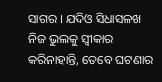ସାଗର । ଯଦିଓ ସିଧାସଳଖ ନିଜ ଭୁଲକୁ ସ୍ବୀକାର କରିନାହାନ୍ତି, ତେବେ ଘଟଣାର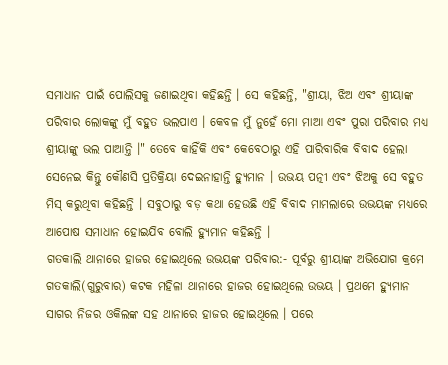ସମାଧାନ ପାଇଁ ପୋଲିସକୁ ଜଣାଇଥିବା କହିଛନ୍ତି । ସେ କହିଛନ୍ତି, "ଶ୍ରୀୟା, ଝିଅ ଏବଂ ଶ୍ରୀୟାଙ୍କ ପରିବାର ଲୋକଙ୍କୁ ମୁଁ ବହୁତ ଭଲପାଏ । କେବଳ ମୁଁ ନୁହେଁ ମୋ ମାଆ ଏବଂ ପୁରା ପରିବାର ମଧ୍ୟ ଶ୍ରୀୟାଙ୍କୁ ଭଲ ପାଆନ୍ତି ।" ତେବେ କାହିଁକି ଏବଂ କେବେଠାରୁ ଏହି ପାରିବାରିକ ବିବାଦ ହେଲା ସେନେଇ କିନ୍ତୁ କୌଣସି ପ୍ରତିକ୍ରିୟା ଦେଇନାହାନ୍ତି ହ୍ୟୁମାନ । ଉଭୟ ପତ୍ନୀ ଏବଂ ଝିଅକୁ ସେ ବହୁତ ମିସ୍ କରୁଥିବା କହିଛନ୍ତି । ସବୁଠାରୁ ବଡ଼ କଥା ହେଉଛି ଏହି ବିବାଦ ମାମଲାରେ ଉଭୟଙ୍କ ମଧ୍ୟରେ ଆପୋଷ ସମାଧାନ ହୋଇଯିବ ବୋଲି ହ୍ୟୁମାନ କହିଛନ୍ତି ।
ଗତକାଲି ଥାନାରେ ହାଜର ହୋଇଥିଲେ ଉଭୟଙ୍କ ପରିବାର:- ପୂର୍ବରୁ ଶ୍ରୀୟାଙ୍କ ଅଭିଯୋଗ କ୍ରମେ ଗତକାଲି(ଗୁରୁବାର) କଟକ ମହିଳା ଥାନାରେ ହାଜର ହୋଇଥିଲେ ଉଭୟ । ପ୍ରଥମେ ହ୍ୟୁମାନ ସାଗର ନିଜର ଓକିଲଙ୍କ ସହ ଥାନାରେ ହାଜର ହୋଇଥିଲେ । ପରେ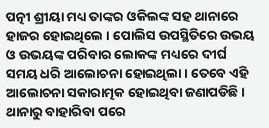ପତ୍ନୀ ଶ୍ରୀୟା ମଧ୍ୟ ତାଙ୍କର ଓକିଲଙ୍କ ସହ ଥାନାରେ ହାଜର ହୋଇଥିଲେ । ପୋଲିସ ଉପସ୍ଥିତିରେ ଉଭୟ ଓ ଉଭୟଙ୍କ ପରିବାର ଲୋକଙ୍କ ମଧ୍ୟରେ ଦୀର୍ଘ ସମୟ ଧରି ଆଲୋଚନା ହୋଇଥିଲା । ତେବେ ଏହି ଆଲୋଚନା ସକାରାତ୍ମକ ହୋଇଥିବା ଜଣାପଡିଛି । ଥାନାରୁ ବାହାରିବା ପରେ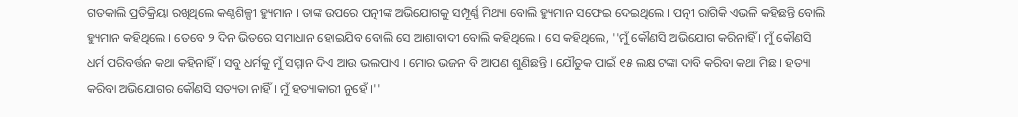ଗତକାଲି ପ୍ରତିକ୍ରିୟା ରଖିଥିଲେ କଣ୍ଠଶିଳ୍ପୀ ହ୍ୟୁମାନ । ତାଙ୍କ ଉପରେ ପତ୍ନୀଙ୍କ ଅଭିଯୋଗକୁ ସମ୍ପୂର୍ଣ୍ଣ ମିଥ୍ୟା ବୋଲି ହ୍ୟୁମାନ ସଫେଇ ଦେଇଥିଲେ । ପତ୍ନୀ ରାଗିକି ଏଭଳି କହିଛନ୍ତି ବୋଲି ହ୍ୟୁମାନ କହିଥିଲେ । ତେବେ ୨ ଦିନ ଭିତରେ ସମାଧାନ ହୋଇଯିବ ବୋଲି ସେ ଆଶାବାଦୀ ବୋଲି କହିଥିଲେ । ସେ କହିଥିଲେ, ''ମୁଁ କୌଣସି ଅଭିଯୋଗ କରିନାହିଁ । ମୁଁ କୌଣସି ଧର୍ମ ପରିବର୍ତ୍ତନ କଥା କହିନାହିଁ । ସବୁ ଧର୍ମକୁ ମୁଁ ସମ୍ମାନ ଦିଏ ଆଉ ଭଲପାଏ । ମୋର ଭଜନ ବି ଆପଣ ଶୁଣିଛନ୍ତି । ଯୌତୁକ ପାଇଁ ୧୫ ଲକ୍ଷ ଟଙ୍କା ଦାବି କରିବା କଥା ମିଛ । ହତ୍ୟା କରିବା ଅଭିଯୋଗର କୌଣସି ସତ୍ୟତା ନାହିଁ । ମୁଁ ହତ୍ୟାକାରୀ ନୁହେଁ ।''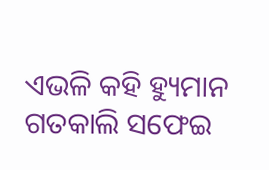ଏଭଳି କହି ହ୍ୟୁମାନ ଗତକାଲି ସଫେଇ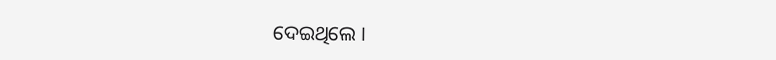ଦେଇଥିଲେ ।